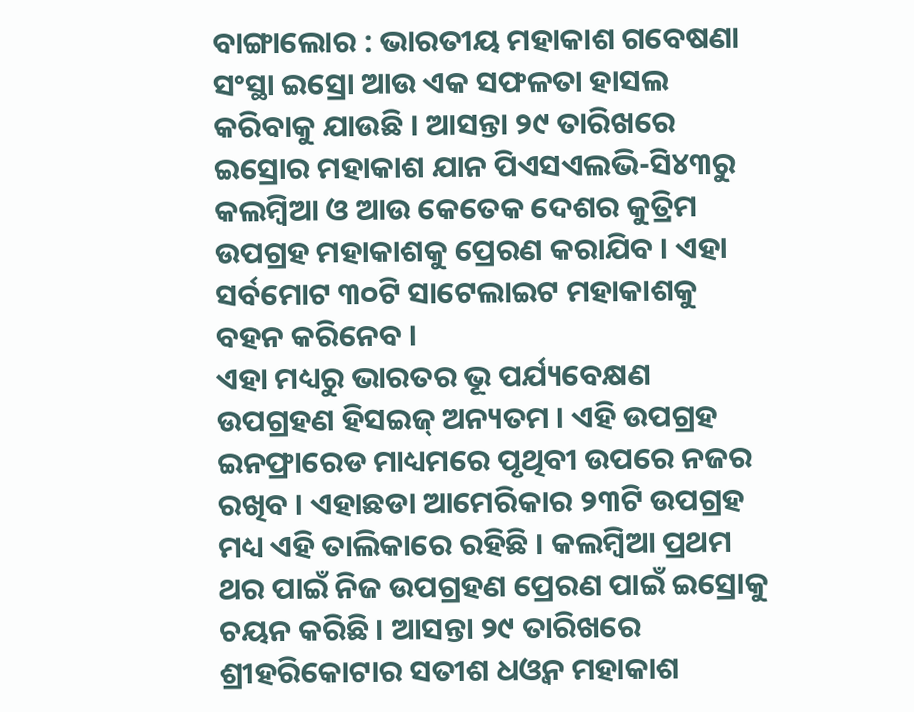ବାଙ୍ଗାଲୋର : ଭାରତୀୟ ମହାକାଶ ଗବେଷଣା ସଂସ୍ଥା ଇସ୍ରୋ ଆଉ ଏକ ସଫଳତା ହାସଲ କରିବାକୁ ଯାଉଛି । ଆସନ୍ତା ୨୯ ତାରିଖରେ ଇସ୍ରୋର ମହାକାଶ ଯାନ ପିଏସଏଲଭି-ସି୪୩ରୁ କଲମ୍ବିଆ ଓ ଆଉ କେତେକ ଦେଶର କୁତ୍ରିମ ଉପଗ୍ରହ ମହାକାଶକୁ ପ୍ରେରଣ କରାଯିବ । ଏହା ସର୍ବମୋଟ ୩୦ଟି ସାଟେଲାଇଟ ମହାକାଶକୁ ବହନ କରିନେବ ।
ଏହା ମଧ୍ୟରୁ ଭାରତର ଭୂ ପର୍ଯ୍ୟବେକ୍ଷଣ ଉପଗ୍ରହଣ ହିସଇଜ୍ ଅନ୍ୟତମ । ଏହି ଉପଗ୍ରହ ଇନଫ୍ରାରେଡ ମାଧ୍ୟମରେ ପୃଥିବୀ ଉପରେ ନଜର ରଖିବ । ଏହାଛଡା ଆମେରିକାର ୨୩ଟି ଉପଗ୍ରହ ମଧ୍ୟ ଏହି ତାଲିକାରେ ରହିଛି । କଲମ୍ବିଆ ପ୍ରଥମ ଥର ପାଇଁ ନିଜ ଉପଗ୍ରହଣ ପ୍ରେରଣ ପାଇଁ ଇସ୍ରୋକୁ ଚୟନ କରିଛି । ଆସନ୍ତା ୨୯ ତାରିଖରେ ଶ୍ରୀହରିକୋଟାର ସତୀଶ ଧଓ୍ଵନ ମହାକାଶ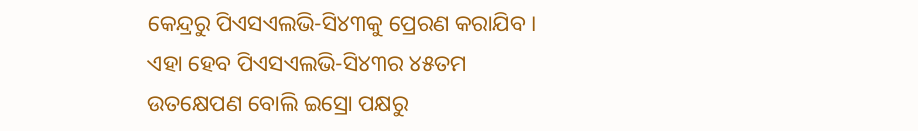କେନ୍ଦ୍ରରୁ ପିଏସଏଲଭି-ସି୪୩କୁ ପ୍ରେରଣ କରାଯିବ । ଏହା ହେବ ପିଏସଏଲଭି-ସି୪୩ର ୪୫ତମ ଉତକ୍ଷେପଣ ବୋଲି ଇସ୍ରୋ ପକ୍ଷରୁ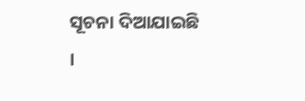ସୂଚନା ଦିଆଯାଇଛି ।